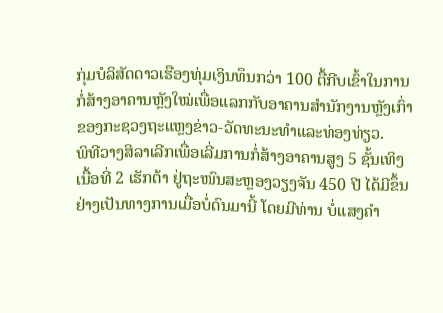ກຸ່ມບໍລິສັດດາວເຮືອງທຸ່ມເງິນທຶນກວ່າ 100 ຕື້ກີບເຂົ້າໃນການ
ກໍ່ສ້າງອາຄານຫຼັງໃໝ່ເພື່ອແລກກັບອາຄານສໍານັກງານຫຼັງເກົ່າ
ຂອງກະຊວງຖະແຫຼງຂ່າວ-ວັດທະນະທໍາແລະທ່ອງທ່ຽວ.
ພິທີວາງສິລາເລີກເພື່ອເລີ່ມການກໍ່ສ້າງອາຄານສູງ 5 ຊັ້ນເທິງ
ເນື້ອທີ່ 2 ເຮັກຕ້າ ຢູ່ຖະໜົນສະຫຼອງວຽງຈັນ 450 ປີ ໄດ້ມີຂຶ້ນ
ຢ່າງເປັນທາງການເມື່ອບໍ່ດົນມານີ້ ໂດຍມີທ່ານ ບໍ່ແສງຄໍາ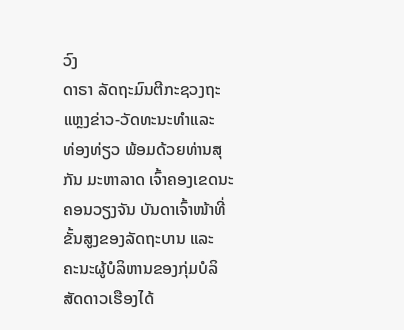ວົງ
ດາຣາ ລັດຖະມົນຕີກະຊວງຖະແຫຼງຂ່າວ-ວັດທະນະທໍາແລະ
ທ່ອງທ່ຽວ ພ້ອມດ້ວຍທ່ານສຸກັນ ມະຫາລາດ ເຈົ້າຄອງເຂດນະ
ຄອນວຽງຈັນ ບັນດາເຈົ້າໜ້າທີ່ຂັ້ນສູງຂອງລັດຖະບານ ແລະ
ຄະນະຜູ້ບໍລິຫານຂອງກຸ່ມບໍລິສັດດາວເຮືອງໄດ້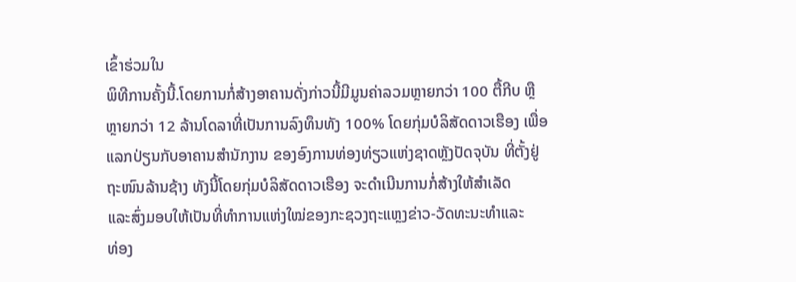ເຂົ້າຮ່ວມໃນ
ພິທີການຄັ້ງນີ້.ໂດຍການກໍ່ສ້າງອາຄານດັ່ງກ່າວນີ້ມີມູນຄ່າລວມຫຼາຍກວ່າ 100 ຕື້ກີບ ຫຼື
ຫຼາຍກວ່າ 12 ລ້ານໂດລາທີ່ເປັນການລົງທຶນທັງ 100% ໂດຍກຸ່ມບໍລິສັດດາວເຮືອງ ເພື່ອ
ແລກປ່ຽນກັບອາຄານສໍານັກງານ ຂອງອົງການທ່ອງທ່ຽວແຫ່ງຊາດຫຼັງປັດຈຸບັນ ທີ່ຕັ້ງຢູ່
ຖະໜົນລ້ານຊ້າງ ທັງນີ້ໂດຍກຸ່ມບໍລິສັດດາວເຮືອງ ຈະດໍາເນີນການກໍ່ສ້າງໃຫ້ສໍາເລັດ
ແລະສົ່ງມອບໃຫ້ເປັນທີ່ທໍາການແຫ່ງໃໝ່ຂອງກະຊວງຖະແຫຼງຂ່າວ-ວັດທະນະທໍາແລະ
ທ່ອງ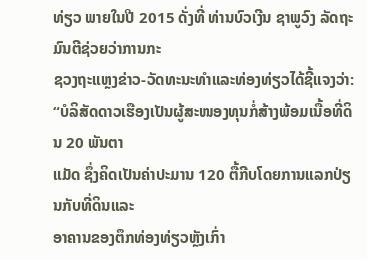ທ່ຽວ ພາຍໃນປີ 2015 ດັ່ງທີ່ ທ່ານບົວເງີນ ຊາພູວົງ ລັດຖະມົນຕີຊ່ວຍວ່າການກະ
ຊວງຖະແຫຼງຂ່າວ-ວັດທະນະທໍາແລະທ່ອງທ່ຽວໄດ້ຊີ້ແຈງວ່າ:
“ບໍລິສັດດາວເຮືອງເປັນຜູ້ສະໜອງທຸນກໍ່ສ້າງພ້ອມເນື້ອທີ່ດິນ 20 ພັນຕາ
ແມັດ ຊຶ່ງຄິດເປັນຄ່າປະມານ 120 ຕື້ກີບໂດຍການແລກປ່ຽນກັບທີ່ດິນແລະ
ອາຄານຂອງຕຶກທ່ອງທ່ຽວຫຼັງເກົ່າ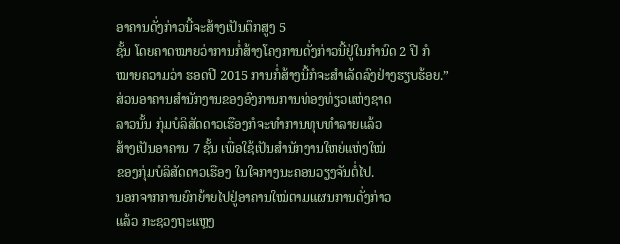ອາຄານດັ່ງກ່າວນີ້ຈະສ້າງເປັນຕຶກສູງ 5
ຊັ້ນ ໂດຍຄາດໝາຍວ່າການກໍ່ສ້າງໂຄງການດັ່ງກ່າວນີ້ຢູ່ໃນກໍານົດ 2 ປີ ກໍ
ໝາຍຄວາມວ່າ ຮອດປີ 2015 ການກໍ່ສ້າງນີ້ກໍຈະສໍາເລັດລົງຢ່າງຮຽບຮ້ອຍ.”
ສ່ວນອາຄານສໍານັກງານຂອງອົງການການທ່ອງທ່ຽວແຫ່ງຊາດ
ລາວນັ້ນ ກຸ່ມບໍລິສັດດາວເຮືອງກໍຈະທໍາການທຸບທໍາລາຍແລ້ວ
ສ້າງເປັນອາຄານ 7 ຊັ້ນ ເພື່ອໃຊ້ເປັນສໍານັກງານໃຫຍ່ແຫ່ງໃໝ່
ຂອງກຸ່ມບໍລິສັດດາວເຮືອງ ໃນໃຈກາງນະຄອນວຽງຈັນຕໍ່ໄປ.
ນອກຈາກການຍົກຍ້າຍໄປຢູ່ອາຄານໃໝ່ຕາມແຜນການດັ່ງກ່າວ
ແລ້ວ ກະຊວງຖະແຫຼງ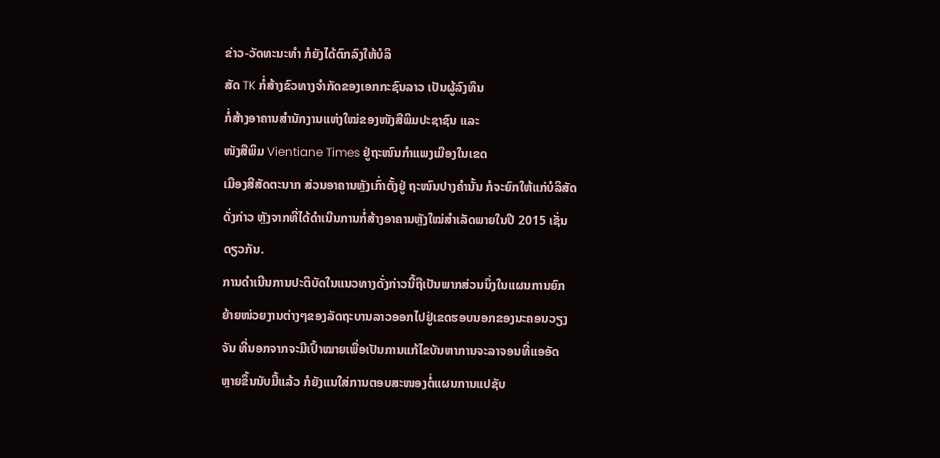ຂ່າວ-ວັດທະນະທໍາ ກໍຍັງໄດ້ຕົກລົງໃຫ້ບໍລິ
ສັດ TK ກໍ່ສ້າງຂົວທາງຈໍາກັດຂອງເອກກະຊົນລາວ ເປັນຜູ້ລົງທຶນ
ກໍ່ສ້າງອາຄານສໍານັກງານແຫ່ງໃໝ່ຂອງໜັງສືພິມປະຊາຊົນ ແລະ
ໜັງສືພິມ Vientiane Times ຢູ່ຖະໜົນກໍາແພງເມືອງໃນເຂດ
ເມືອງສີສັດຕະນາກ ສ່ວນອາຄານຫຼັງເກົ່າຕັ້ງຢູ່ ຖະໜົນປາງຄໍານັ້ນ ກໍຈະຍົກໃຫ້ແກ່ບໍລິສັດ
ດັ່ງກ່າວ ຫຼັງຈາກທີ່ໄດ້ດໍາເນີນການກໍ່ສ້າງອາຄານຫຼັງໃໝ່ສໍາເລັດພາຍໃນປີ 2015 ເຊັ່ນ
ດຽວກັນ.
ການດໍາເນີນການປະຕິບັດໃນແນວທາງດັ່ງກ່າວນີ້ຖືເປັນພາກສ່ວນນຶ່ງໃນແຜນການຍົກ
ຍ້າຍໜ່ວຍງານຕ່າງໆຂອງລັດຖະບານລາວອອກໄປຢູ່ເຂດຮອບນອກຂອງນະຄອນວຽງ
ຈັນ ທີ່ນອກຈາກຈະມີເປົ້າໝາຍເພື່ອເປັນການແກ້ໄຂບັນຫາການຈະລາຈອນທີ່ແອອັດ
ຫຼາຍຂຶ້ນນັບມື້ແລ້ວ ກໍຍັງແນໃສ່ການຕອບສະໜອງຕໍ່ແຜນການແປຊັບ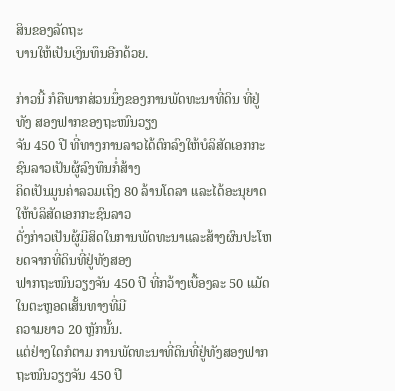ສິນຂອງລັດຖະ
ບານໃຫ້ເປັນເງິນທຶນອີກດ້ວຍ.

ກ່າວນີ້ ກໍຄືພາກສ່ວນນຶ່ງຂອງການພັດທະນາທີ່ດິນ ທີ່ຢູ່ທັງ ສອງຟາກຂອງຖະໜົນວຽງ
ຈັນ 450 ປີ ທີ່ທາງການລາວໄດ້ຕົກລົງໃຫ້ບໍລິສັດເອກກະຊົນລາວເປັນຜູ້ລົງທຶນກໍ່ສ້າງ
ຄິດເປັນມູນຄ່າລວມເຖິງ 80 ລ້ານໂດລາ ແລະໄດ້ອະນຸຍາດໃຫ້ບໍລິສັດເອກກະຊົນລາວ
ດັ່ງກ່າວເປັນຜູ້ມີສິດໃນການພັດທະນາແລະສ້າງຜົນປະໂຫຍດຈາກທີ່ດິນທີ່ຢູ່ທັງສອງ
ຟາກຖະໜົນວຽງຈັນ 450 ປີ ທີ່ກວ້າງເບື້ອງລະ 50 ແມັດ ໃນຕະຫຼອດເສັ້ນທາງທີ່ມີ
ຄວາມຍາວ 20 ຫຼັກນັ້ນ.
ແຕ່ຢ່າງໃດກໍຕາມ ການພັດທະນາທີ່ດິນທີ່ຢູ່ທັງສອງຟາກຖະໜົນວຽງຈັນ 450 ປີ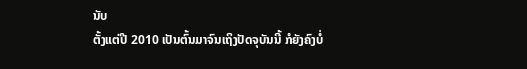ນັບ
ຕັ້ງແຕ່ປີ 2010 ເປັນຕົ້ນມາຈົນເຖິງປັດຈຸບັນນີ້ ກໍຍັງຄົງບໍ່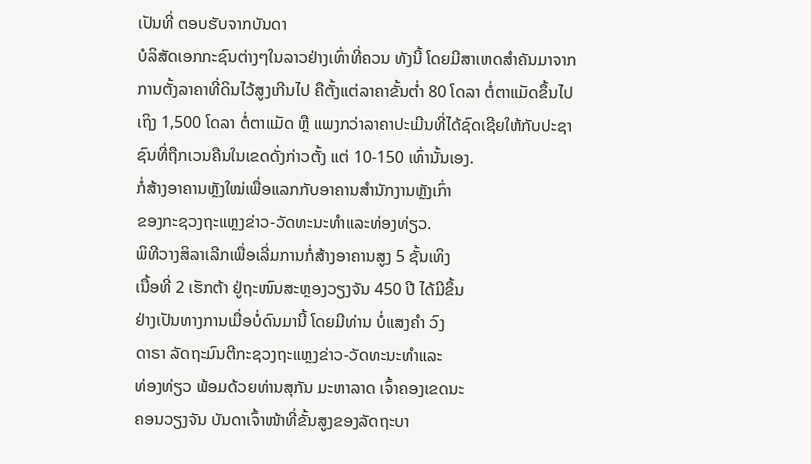ເປັນທີ່ ຕອບຮັບຈາກບັນດາ
ບໍລິສັດເອກກະຊົນຕ່າງໆໃນລາວຢ່າງເທົ່າທີ່ຄວນ ທັງນີ້ ໂດຍມີສາເຫດສໍາຄັນມາຈາກ
ການຕັ້ງລາຄາທີ່ດິນໄວ້ສູງເກີນໄປ ຄືຕັ້ງແຕ່ລາຄາຂັ້ນຕໍ່າ 80 ໂດລາ ຕໍ່ຕາແມັດຂຶ້ນໄປ
ເຖິງ 1,500 ໂດລາ ຕໍ່ຕາແມັດ ຫຼື ແພງກວ່າລາຄາປະເມີນທີ່ໄດ້ຊົດເຊີຍໃຫ້ກັບປະຊາ
ຊົນທີ່ຖືກເວນຄືນໃນເຂດດັ່ງກ່າວຕັ້ງ ແຕ່ 10-150 ເທົ່ານັ້ນເອງ.
ກໍ່ສ້າງອາຄານຫຼັງໃໝ່ເພື່ອແລກກັບອາຄານສໍານັກງານຫຼັງເກົ່າ
ຂອງກະຊວງຖະແຫຼງຂ່າວ-ວັດທະນະທໍາແລະທ່ອງທ່ຽວ.
ພິທີວາງສິລາເລີກເພື່ອເລີ່ມການກໍ່ສ້າງອາຄານສູງ 5 ຊັ້ນເທິງ
ເນື້ອທີ່ 2 ເຮັກຕ້າ ຢູ່ຖະໜົນສະຫຼອງວຽງຈັນ 450 ປີ ໄດ້ມີຂຶ້ນ
ຢ່າງເປັນທາງການເມື່ອບໍ່ດົນມານີ້ ໂດຍມີທ່ານ ບໍ່ແສງຄໍາ ວົງ
ດາຣາ ລັດຖະມົນຕີກະຊວງຖະແຫຼງຂ່າວ-ວັດທະນະທໍາແລະ
ທ່ອງທ່ຽວ ພ້ອມດ້ວຍທ່ານສຸກັນ ມະຫາລາດ ເຈົ້າຄອງເຂດນະ
ຄອນວຽງຈັນ ບັນດາເຈົ້າໜ້າທີ່ຂັ້ນສູງຂອງລັດຖະບາ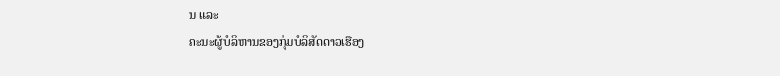ນ ແລະ
ຄະນະຜູ້ບໍລິຫານຂອງກຸ່ມບໍລິສັດດາວເຮືອງ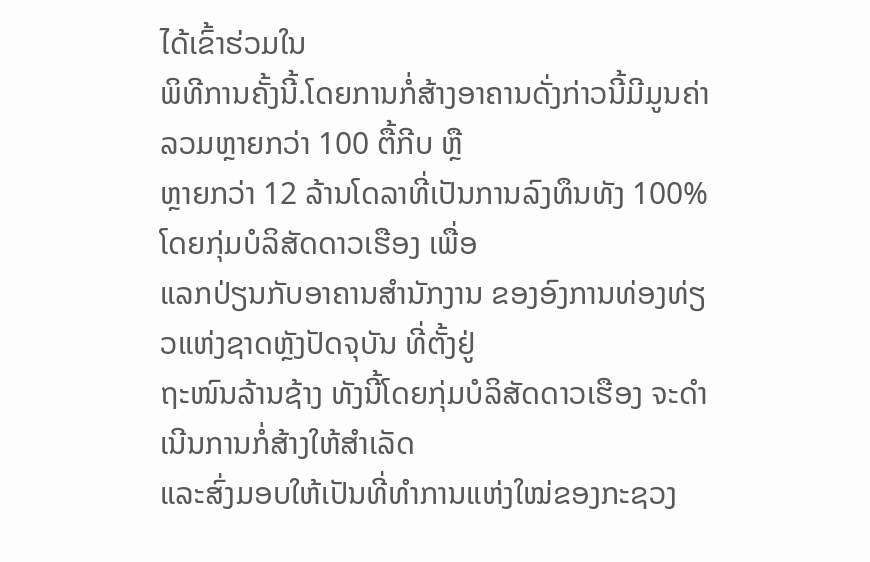ໄດ້ເຂົ້າຮ່ວມໃນ
ພິທີການຄັ້ງນີ້.ໂດຍການກໍ່ສ້າງອາຄານດັ່ງກ່າວນີ້ມີມູນຄ່າລວມຫຼາຍກວ່າ 100 ຕື້ກີບ ຫຼື
ຫຼາຍກວ່າ 12 ລ້ານໂດລາທີ່ເປັນການລົງທຶນທັງ 100% ໂດຍກຸ່ມບໍລິສັດດາວເຮືອງ ເພື່ອ
ແລກປ່ຽນກັບອາຄານສໍານັກງານ ຂອງອົງການທ່ອງທ່ຽວແຫ່ງຊາດຫຼັງປັດຈຸບັນ ທີ່ຕັ້ງຢູ່
ຖະໜົນລ້ານຊ້າງ ທັງນີ້ໂດຍກຸ່ມບໍລິສັດດາວເຮືອງ ຈະດໍາເນີນການກໍ່ສ້າງໃຫ້ສໍາເລັດ
ແລະສົ່ງມອບໃຫ້ເປັນທີ່ທໍາການແຫ່ງໃໝ່ຂອງກະຊວງ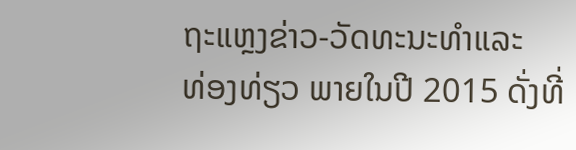ຖະແຫຼງຂ່າວ-ວັດທະນະທໍາແລະ
ທ່ອງທ່ຽວ ພາຍໃນປີ 2015 ດັ່ງທີ່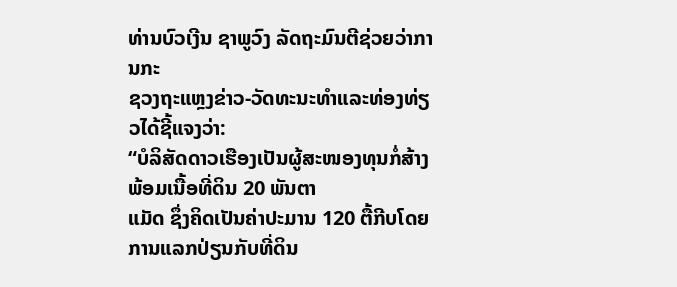ທ່ານບົວເງີນ ຊາພູວົງ ລັດຖະມົນຕີຊ່ວຍວ່າການກະ
ຊວງຖະແຫຼງຂ່າວ-ວັດທະນະທໍາແລະທ່ອງທ່ຽວໄດ້ຊີ້ແຈງວ່າ:
“ບໍລິສັດດາວເຮືອງເປັນຜູ້ສະໜອງທຸນກໍ່ສ້າງພ້ອມເນື້ອທີ່ດິນ 20 ພັນຕາ
ແມັດ ຊຶ່ງຄິດເປັນຄ່າປະມານ 120 ຕື້ກີບໂດຍການແລກປ່ຽນກັບທີ່ດິນ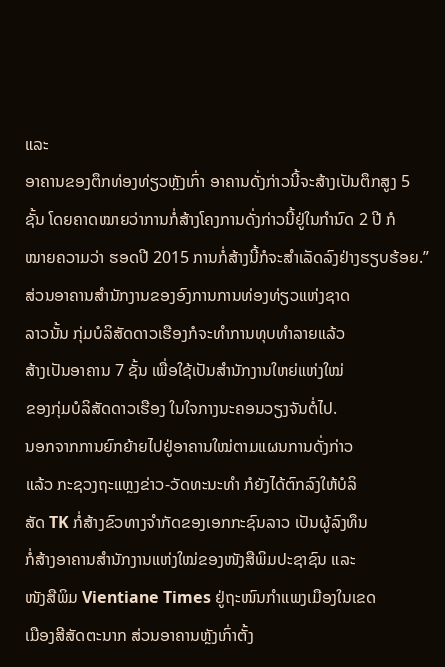ແລະ
ອາຄານຂອງຕຶກທ່ອງທ່ຽວຫຼັງເກົ່າ ອາຄານດັ່ງກ່າວນີ້ຈະສ້າງເປັນຕຶກສູງ 5
ຊັ້ນ ໂດຍຄາດໝາຍວ່າການກໍ່ສ້າງໂຄງການດັ່ງກ່າວນີ້ຢູ່ໃນກໍານົດ 2 ປີ ກໍ
ໝາຍຄວາມວ່າ ຮອດປີ 2015 ການກໍ່ສ້າງນີ້ກໍຈະສໍາເລັດລົງຢ່າງຮຽບຮ້ອຍ.”
ສ່ວນອາຄານສໍານັກງານຂອງອົງການການທ່ອງທ່ຽວແຫ່ງຊາດ
ລາວນັ້ນ ກຸ່ມບໍລິສັດດາວເຮືອງກໍຈະທໍາການທຸບທໍາລາຍແລ້ວ
ສ້າງເປັນອາຄານ 7 ຊັ້ນ ເພື່ອໃຊ້ເປັນສໍານັກງານໃຫຍ່ແຫ່ງໃໝ່
ຂອງກຸ່ມບໍລິສັດດາວເຮືອງ ໃນໃຈກາງນະຄອນວຽງຈັນຕໍ່ໄປ.
ນອກຈາກການຍົກຍ້າຍໄປຢູ່ອາຄານໃໝ່ຕາມແຜນການດັ່ງກ່າວ
ແລ້ວ ກະຊວງຖະແຫຼງຂ່າວ-ວັດທະນະທໍາ ກໍຍັງໄດ້ຕົກລົງໃຫ້ບໍລິ
ສັດ TK ກໍ່ສ້າງຂົວທາງຈໍາກັດຂອງເອກກະຊົນລາວ ເປັນຜູ້ລົງທຶນ
ກໍ່ສ້າງອາຄານສໍານັກງານແຫ່ງໃໝ່ຂອງໜັງສືພິມປະຊາຊົນ ແລະ
ໜັງສືພິມ Vientiane Times ຢູ່ຖະໜົນກໍາແພງເມືອງໃນເຂດ
ເມືອງສີສັດຕະນາກ ສ່ວນອາຄານຫຼັງເກົ່າຕັ້ງ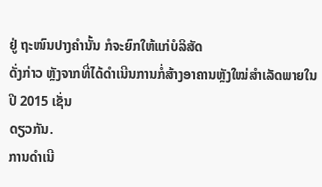ຢູ່ ຖະໜົນປາງຄໍານັ້ນ ກໍຈະຍົກໃຫ້ແກ່ບໍລິສັດ
ດັ່ງກ່າວ ຫຼັງຈາກທີ່ໄດ້ດໍາເນີນການກໍ່ສ້າງອາຄານຫຼັງໃໝ່ສໍາເລັດພາຍໃນປີ 2015 ເຊັ່ນ
ດຽວກັນ.
ການດໍາເນີ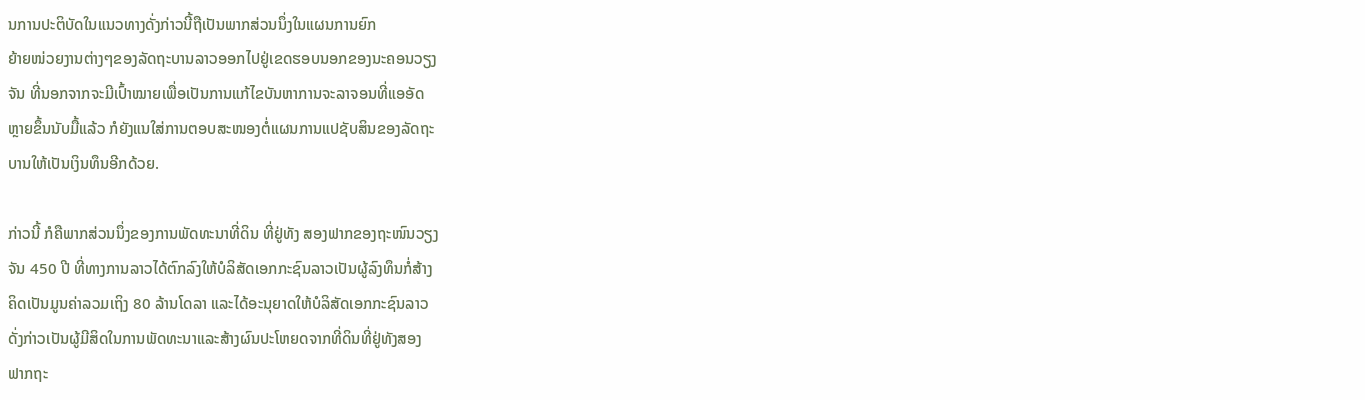ນການປະຕິບັດໃນແນວທາງດັ່ງກ່າວນີ້ຖືເປັນພາກສ່ວນນຶ່ງໃນແຜນການຍົກ
ຍ້າຍໜ່ວຍງານຕ່າງໆຂອງລັດຖະບານລາວອອກໄປຢູ່ເຂດຮອບນອກຂອງນະຄອນວຽງ
ຈັນ ທີ່ນອກຈາກຈະມີເປົ້າໝາຍເພື່ອເປັນການແກ້ໄຂບັນຫາການຈະລາຈອນທີ່ແອອັດ
ຫຼາຍຂຶ້ນນັບມື້ແລ້ວ ກໍຍັງແນໃສ່ການຕອບສະໜອງຕໍ່ແຜນການແປຊັບສິນຂອງລັດຖະ
ບານໃຫ້ເປັນເງິນທຶນອີກດ້ວຍ.

ກ່າວນີ້ ກໍຄືພາກສ່ວນນຶ່ງຂອງການພັດທະນາທີ່ດິນ ທີ່ຢູ່ທັງ ສອງຟາກຂອງຖະໜົນວຽງ
ຈັນ 450 ປີ ທີ່ທາງການລາວໄດ້ຕົກລົງໃຫ້ບໍລິສັດເອກກະຊົນລາວເປັນຜູ້ລົງທຶນກໍ່ສ້າງ
ຄິດເປັນມູນຄ່າລວມເຖິງ 80 ລ້ານໂດລາ ແລະໄດ້ອະນຸຍາດໃຫ້ບໍລິສັດເອກກະຊົນລາວ
ດັ່ງກ່າວເປັນຜູ້ມີສິດໃນການພັດທະນາແລະສ້າງຜົນປະໂຫຍດຈາກທີ່ດິນທີ່ຢູ່ທັງສອງ
ຟາກຖະ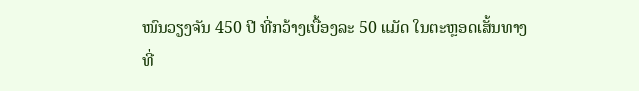ໜົນວຽງຈັນ 450 ປີ ທີ່ກວ້າງເບື້ອງລະ 50 ແມັດ ໃນຕະຫຼອດເສັ້ນທາງທີ່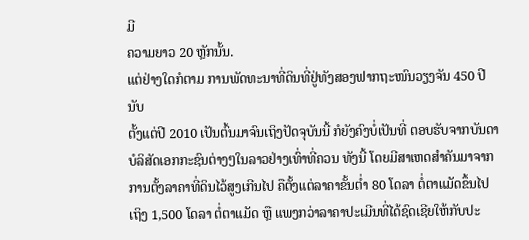ມີ
ຄວາມຍາວ 20 ຫຼັກນັ້ນ.
ແຕ່ຢ່າງໃດກໍຕາມ ການພັດທະນາທີ່ດິນທີ່ຢູ່ທັງສອງຟາກຖະໜົນວຽງຈັນ 450 ປີ ນັບ
ຕັ້ງແຕ່ປີ 2010 ເປັນຕົ້ນມາຈົນເຖິງປັດຈຸບັນນີ້ ກໍຍັງຄົງບໍ່ເປັນທີ່ ຕອບຮັບຈາກບັນດາ
ບໍລິສັດເອກກະຊົນຕ່າງໆໃນລາວຢ່າງເທົ່າທີ່ຄວນ ທັງນີ້ ໂດຍມີສາເຫດສໍາຄັນມາຈາກ
ການຕັ້ງລາຄາທີ່ດິນໄວ້ສູງເກີນໄປ ຄືຕັ້ງແຕ່ລາຄາຂັ້ນຕໍ່າ 80 ໂດລາ ຕໍ່ຕາແມັດຂຶ້ນໄປ
ເຖິງ 1,500 ໂດລາ ຕໍ່ຕາແມັດ ຫຼື ແພງກວ່າລາຄາປະເມີນທີ່ໄດ້ຊົດເຊີຍໃຫ້ກັບປະ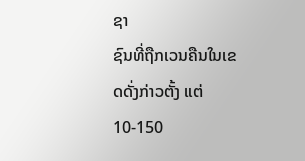ຊາ
ຊົນທີ່ຖືກເວນຄືນໃນເຂດດັ່ງກ່າວຕັ້ງ ແຕ່ 10-150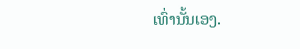ເທົ່ານັ້ນເອງ.